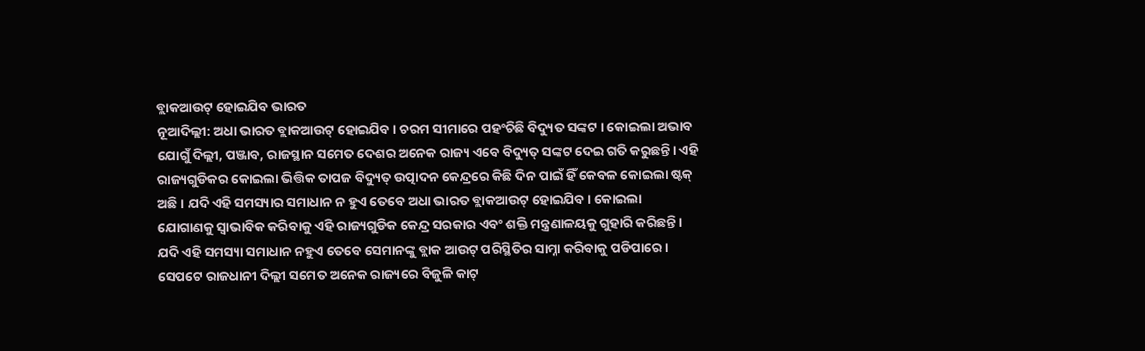ବ୍ଲାକଆଉଟ୍ ହୋଇଯିବ ଭାରତ
ନୂଆଦିଲ୍ଲୀ: ଅଧା ଭାରତ ବ୍ଲାକଆଉଟ୍ ହୋଇଯିବ । ଚରମ ସୀମାରେ ପହଂଚିଛି ବିଦ୍ୟୁତ ସଙ୍କଟ । କୋଇଲା ଅଭାବ ଯୋଗୁଁ ଦିଲ୍ଲୀ, ପଞ୍ଜାବ, ରାଜସ୍ଥାନ ସମେତ ଦେଶର ଅନେକ ରାଜ୍ୟ ଏବେ ବିଦ୍ୟୁତ୍ ସଙ୍କଟ ଦେଇ ଗତି କରୁଛନ୍ତି। ଏହି ରାଜ୍ୟଗୁଡିକର କୋଇଲା ଭିତ୍ତିକ ତାପଜ ବିଦ୍ୟୁତ୍ ଉତ୍ପାଦନ କେନ୍ଦ୍ରରେ କିଛି ଦିନ ପାଇଁ ହିଁ କେବଳ କୋଇଲା ଷ୍ଟକ୍ ଅଛି। ଯଦି ଏହି ସମସ୍ୟାର ସମାଧାନ ନ ହୁଏ ତେବେ ଅଧା ଭାରତ ବ୍ଲାକଆଉଟ୍ ହୋଇଯିବ। କୋଇଲା ଯୋଗାଣକୁ ସ୍ୱାଭାବିକ କରିବାକୁ ଏହି ରାଜ୍ୟଗୁଡିକ କେନ୍ଦ୍ର ସରକାର ଏବଂ ଶକ୍ତି ମନ୍ତ୍ରଣାଳୟକୁ ଗୁହାରି କରିଛନ୍ତି। ଯଦି ଏହି ସମସ୍ୟା ସମାଧାନ ନହୁଏ ତେବେ ସେମାନଙ୍କୁ ବ୍ଲାକ ଆଉଟ୍ ପରିସ୍ଥିତିର ସାମ୍ନା କରିବାକୁ ପଡିପାରେ। ସେପଟେ ରାଜଧାନୀ ଦିଲ୍ଲୀ ସମେତ ଅନେକ ରାଜ୍ୟରେ ବିଜୁଳି କାଟ୍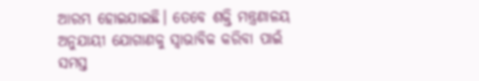ଆରମ୍ଭ ହୋଇଯାଇଛି। ତେବେ ଶକ୍ତି ମନ୍ତ୍ରଣାଳୟ ଅନୁଯାୟୀ ଯୋଗାଣକୁ ସ୍ୱାଭାବିକ କରିବା ପାଇଁ ସମସ୍ତ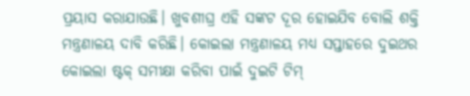ପ୍ରୟାସ କରାଯାଉଛି। ଖୁବଶୀଘ୍ର ଏହି ସଙ୍କଟ ଦୂର ହୋଇଯିବ ବୋଲି ଶକ୍ତି ମନ୍ତ୍ରଣାଳୟ ଦାବି କରିଛି। କୋଇଲା ମନ୍ତ୍ରଣାଳୟ ମଧ୍ୟ ସପ୍ତାହରେ ଦୁଇଥର କୋଇଲା ଷ୍ଟକ୍ ସମୀକ୍ଷା କରିବା ପାଇଁ ଦୁଇଟି ଟିମ୍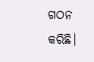ଗଠନ କରିଛି।